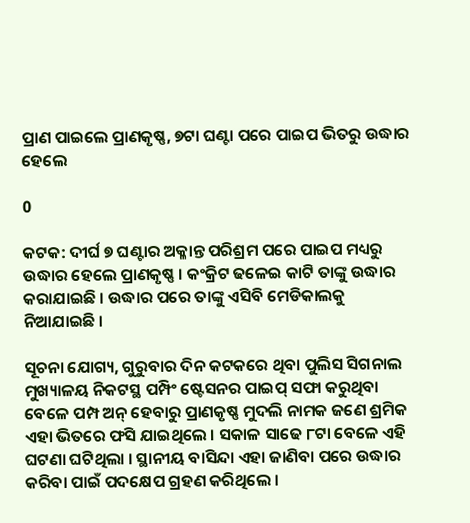ପ୍ରାଣ ପାଇଲେ ପ୍ରାଣକୃଷ୍ଣ, ୭ଟା ଘଣ୍ଟା ପରେ ପାଇପ ଭିତରୁ ଉଦ୍ଧାର ହେଲେ

0

କଟକ: ଦୀର୍ଘ ୭ ଘଣ୍ଟାର ଅକ୍ଳାନ୍ତ ପରିଶ୍ରମ ପରେ ପାଇପ ମଧ୍ୟରୁ ଉଦ୍ଧାର ହେଲେ ପ୍ରାଣକୃଷ୍ଣ । କଂକ୍ରିଟ ଢଳେଇ କାଟି ତାଙ୍କୁ ଉଦ୍ଧାର କରାଯାଇଛି । ଉଦ୍ଧାର ପରେ ତାଙ୍କୁ ଏସିବି ମେଡିକାଲକୁ ନିଆଯାଇଛି ।

ସୂଚନା ଯୋଗ୍ୟ, ଗୁରୁବାର ଦିନ କଟକରେ ଥିବା ପୁଲିସ ସିଗନାଲ ମୁଖ୍ୟାଳୟ ନିକଟସ୍ଥ ପମ୍ପିଂ ଷ୍ଟେସନର ପାଇପ୍‌ ସଫା କରୁଥିବା ବେଳେ ପମ୍ପ ଅନ୍‌ ହେବାରୁ ପ୍ରାଣକୃଷ୍ଣ ମୁଦଲି ନାମକ ଜଣେ ଶ୍ରମିକ ଏହା ଭିତରେ ଫସି ଯାଇଥିଲେ । ସକାଳ ସାଢେ ୮ଟା ବେଳେ ଏହି ଘଟଣା ଘଟିଥିଲା । ସ୍ଥାନୀୟ ବାସିନ୍ଦା ଏହା ଜାଣିବା ପରେ ଉଦ୍ଧାର କରିବା ପାଇଁ ପଦକ୍ଷେପ ଗ୍ରହଣ କରିଥିଲେ ।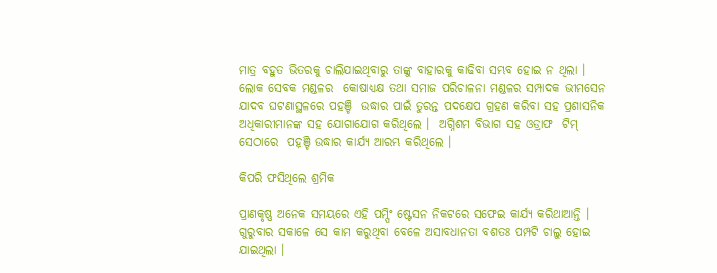ମାତ୍ର ବହୁତ ଭିତରକୁ ଚାଲିଯାଇଥିବାରୁ ତାଙ୍କୁ ବାହାରକୁ କାଢିବା ସମ୍ଭବ ହୋଇ ନ ଥିଲା । ଲୋକ ସେବକ ମଣ୍ଡଳର  କୋଷାଧ୍ୟକ୍ଷ ତଥା ସମାଜ ପରିଚାଳନା ମଣ୍ଡଳର ସମ୍ପାଦକ ଭୀମସେନ ଯାଦବ ଘଟଣାସ୍ଥଳରେ ପହଞ୍ଚି  ଉଦ୍ଧାର ପାଇଁ ତୁରନ୍ତ ପଦକ୍ଷେପ ଗ୍ରହଣ କରିବା ସହ ପ୍ରଶାସନିକ ଅଧିକାରୀମାନଙ୍କ ସହ ଯୋଗାଯୋଗ କରିଥିଲେ ।  ଅଗ୍ନିଶମ ବିଭାଗ ସହ ଓଡ୍ରାଫ  ଟିମ୍‌ ସେଠାରେ  ପହ଼ଞ୍ଚି ଉଦ୍ଧାର କାର୍ଯ୍ୟ ଆରମ୍ଭ କରିଥିଲେ ।

କିପରି ଫସିଥିଲେ ଶ୍ରମିକ

ପ୍ରାଣକୃଷ୍ଣ ଅନେକ ସମୟରେ ଏହି ପମ୍ପିଂ ଷ୍ଟେସନ ନିକଟରେ ସଫେଇ କାର୍ଯ୍ୟ କରିଥାଆନ୍ତି । ଗୁରୁବାର ସକାଳେ ସେ କାମ କରୁଥିବା ବେଳେ ଅସାବଧାନତା ବଶତଃ ପମ୍ପଟି ଚାଲୁ ହୋଇ ଯାଇଥିଲା ।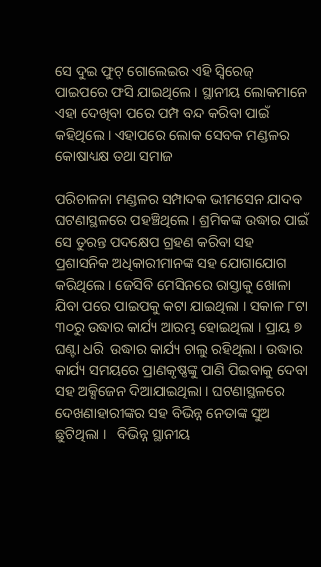ସେ ଦୁଇ ଫୁଟ୍ ଗୋଲେଇର ଏହି ସ୍ୱିରେଜ୍‌ ପାଇପରେ ଫସି ଯାଇଥିଲେ । ସ୍ଥାନୀୟ ଲୋକମାନେ ଏହା ଦେଖିବା ପରେ ପମ୍ପ ବନ୍ଦ କରିବା ପାଇଁ କହିଥିଲେ । ଏହାପରେ ଲୋକ ସେବକ ମଣ୍ଡଳର କୋଷାଧ୍ୟକ୍ଷ ତଥା ସମାଜ

ପରିଚାଳନା ମଣ୍ଡଳର ସମ୍ପାଦକ ଭୀମସେନ ଯାଦବ ଘଟଣାସ୍ଥଳରେ ପହଞ୍ଚିଥିଲେ । ଶ୍ରମିକଙ୍କ ଉଦ୍ଧାର ପାଇଁ ସେ ତୁରନ୍ତ ପଦକ୍ଷେପ ଗ୍ରହଣ କରିବା ସହ ପ୍ରଶାସନିକ ଅଧିକାରୀମାନଙ୍କ ସହ ଯୋଗାଯୋଗ କରିଥିଲେ । ଜେସିବି ମେସିନରେ ରାସ୍ତାକୁ ଖୋଳା ଯିବା ପରେ ପାଇପକୁ କଟା ଯାଇଥିଲା । ସକାଳ ୮ଟା ୩୦ରୁ ଉଦ୍ଧାର କାର୍ଯ୍ୟ ଆରମ୍ଭ ହୋଇଥିଲା । ପ୍ରାୟ ୭ ଘଣ୍ଟା ଧରି  ଉଦ୍ଧାର କାର୍ଯ୍ୟ ଚାଲୁ ରହିଥିଲା । ଉଦ୍ଧାର କାର୍ଯ୍ୟ ସମୟରେ ପ୍ରାଣକୃଷ୍ଣଙ୍କୁ ପାଣି ପିଇବାକୁ ଦେବା ସହ ଅକ୍ସିଜେନ ଦିଆଯାଇଥିଲା । ଘଟଣାସ୍ଥଳରେ ଦେଖଣାହାରୀଙ୍କର ସହ ବିଭିନ୍ନ ନେତାଙ୍କ ସୁଅ ଛୁଟିଥିଲା ।   ବିଭିନ୍ନ ସ୍ଥାନୀୟ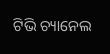ଟିଭି ଚ୍ୟାନେଲ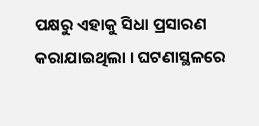ପକ୍ଷରୁ ଏହାକୁ ସିଧା ପ୍ରସାରଣ କରାଯାଇଥିଲା । ଘଟଣାସ୍ଥଳରେ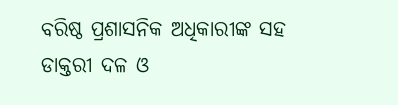ବରିଷ୍ଠ ପ୍ରଶାସନିକ ଅଧିକାରୀଙ୍କ ସହ ଡାକ୍ତରୀ ଦଳ ଓ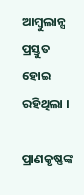ଆମ୍ବୁଲାନ୍ସ ପ୍ରସ୍ତୁତ ହୋଇ ରହିଥିଲା ।

ପ୍ରାଣକୃଷ୍ଣଙ୍କ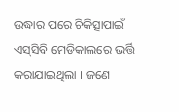ଉଦ୍ଧାର ପରେ ଚିକିତ୍ସାପାଇଁ ଏସ୍‌ସିବି ମେଡିକାଲରେ ଭର୍ତ୍ତି କରାଯାଇଥିଲା । ଜଣେ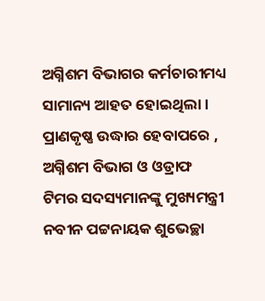ଅଗ୍ନିଶମ ବିଭାଗର କର୍ମଚାରୀମଧ୍ୟ ସାମାନ୍ୟ ଆହତ ହୋଇଥିଲା । ପ୍ରାଣକୃଷ୍ଣ ଉଦ୍ଧାର ହେବାପରେ , ଅଗ୍ନିଶମ ବିଭାଗ ଓ ଓଡ୍ରାଫ ଟିମର ସଦସ୍ୟମାନଙ୍କୁ ମୁଖ୍ୟମନ୍ତ୍ରୀ ନବୀନ ପଟ୍ଟନାୟକ ଶୁଭେଚ୍ଛା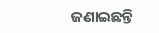ଜଣାଇଛନ୍ତି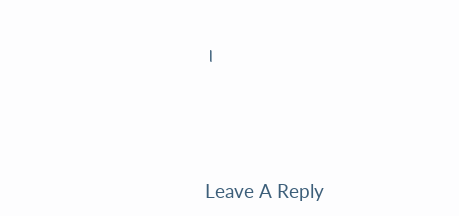।





Leave A Reply